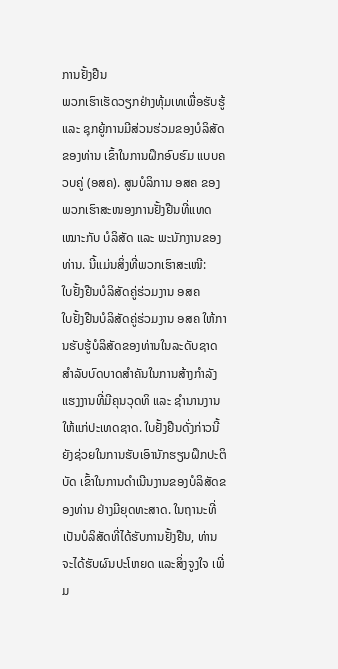ການຢັ້ງຢືນ
ພວກເຮົາເຮັດວຽກຢ່າງທຸ້ມເທເພື່ອຮັບຮູ້ ແລະ ຊຸກຍູ້ການມີສ່ວນຮ່ວມຂອງບໍລິສັດຂອງທ່ານ ເຂົ້າໃນການຝຶກອົບຮົມ ແບບຄວບຄູ່ (ອສຄ). ສູນບໍລິການ ອສຄ ຂອງພວກເຮົາສະໜອງການຢັ້ງຢືນທີ່ແທດເໝາະກັບ ບໍລິສັດ ແລະ ພະນັກງານຂອງທ່ານ. ນີ້ແມ່ນສິ່ງທີ່ພວກເຮົາສະເໜີ:
ໃບຢັ້ງຢືນບໍລິສັດຄູ່ຮ່ວມງານ ອສຄ
ໃບຢັ້ງຢືນບໍລິສັດຄູ່ຮ່ວມງານ ອສຄ ໃຫ້ການຮັບຮູ້ບໍລິສັດຂອງທ່ານໃນລະດັບຊາດ ສໍາລັບບົດບາດສໍາຄັນໃນການສ້າງກໍາລັງແຮງງານທີ່ມີຄຸນວຸດທິ ແລະ ຊໍານານງານໃຫ້ແກ່ປະເທດຊາດ. ໃບຢັ້ງຢືນດັ່ງກ່າວນີ້ຍັງຊ່ວຍໃນການຮັບເອົານັກຮຽນຝຶກປະຕິບັດ ເຂົ້າໃນການດໍາເນີນງານຂອງບໍລິສັດຂອງທ່ານ ຢ່າງມີຍຸດທະສາດ. ໃນຖານະທີ່ເປັນບໍລິສັດທີ່ໄດ້ຮັບການຢັ້ງຢືນ, ທ່ານຈະໄດ້ຮັບຜົນປະໂຫຍດ ແລະສິ່ງຈູງໃຈ ເພີ່ມ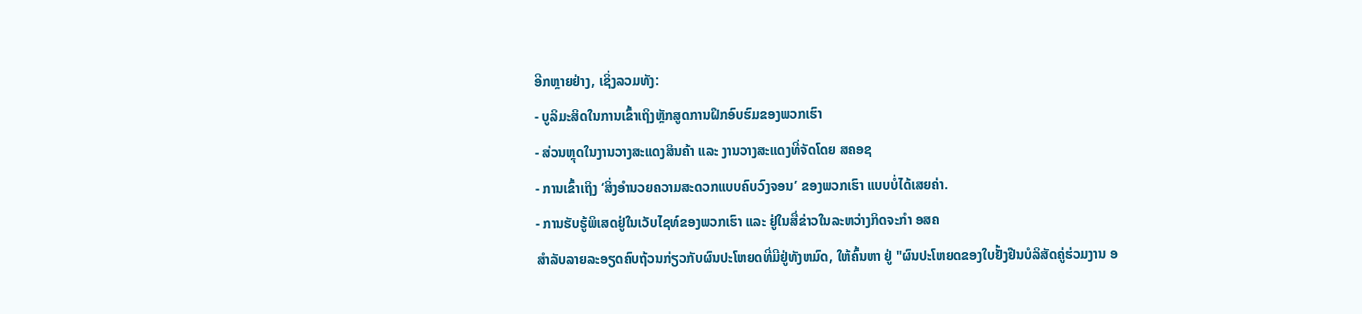ອີກຫຼາຍຢ່າງ, ເຊິ່ງລວມທັງ:
- ບູລິມະສິດໃນການເຂົ້າເຖິງຫຼັກສູດການຝຶກອົບຮົມຂອງພວກເຮົາ
- ສ່ວນຫຼຸດໃນງານວາງສະແດງສິນຄ້າ ແລະ ງານວາງສະແດງທີ່ຈັດໂດຍ ສຄອຊ
- ການເຂົ້າເຖິງ ‘ສິ່ງອໍານວຍຄວາມສະດວກແບບຄົບວົງຈອນ’ ຂອງພວກເຮົາ ແບບບໍ່ໄດ້ເສຍຄ່າ.
- ການຮັບຮູ້ພິເສດຢູ່ໃນເວັບໄຊທ໌ຂອງພວກເຮົາ ແລະ ຢູ່ໃນສື່ຂ່າວໃນລະຫວ່າງກິດຈະກໍາ ອສຄ
ສໍາລັບລາຍລະອຽດຄົບຖ້ວນກ່ຽວກັບຜົນປະໂຫຍດທີ່ມີຢູ່ທັງຫມົດ, ໃຫ້ຄົ້ນຫາ ຢູ່ "ຜົນປະໂຫຍດຂອງໃບຢັ້ງຢືນບໍລິສັດຄູ່ຮ່ວມງານ ອ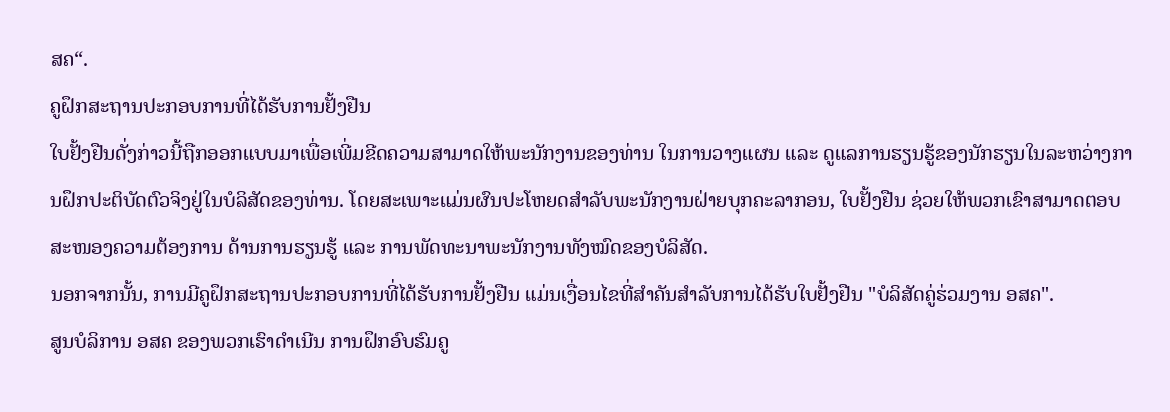ສຄ“.
ຄູຝຶກສະຖານປະກອບການທີ່ໄດ້ຮັບການຢັ້ງຢືນ
ໃບຢັ້ງຢືນດັ່ງກ່າວນີ້ຖືກອອກແບບມາເພື່ອເພີ່ມຂີດຄວາມສາມາດໃຫ້ພະນັກງານຂອງທ່ານ ໃນການວາງແຜນ ແລະ ດູແລການຮຽນຮູ້ຂອງນັກຮຽນໃນລະຫວ່າງການຝຶກປະຕິບັດຕົວຈິງຢູ່ໃນບໍລິສັດຂອງທ່ານ. ໂດຍສະເພາະແມ່ນຜົນປະໂຫຍດສໍາລັບພະນັກງານຝ່າຍບຸກຄະລາກອນ, ໃບຢັ້ງຢືນ ຊ່ວຍໃຫ້ພວກເຂົາສາມາດຕອບສະໜອງຄວາມຕ້ອງການ ດ້ານການຮຽນຮູ້ ແລະ ການພັດທະນາພະນັກງານທັງໝົດຂອງບໍລິສັດ.
ນອກຈາກນັ້ນ, ການມີຄູຝຶກສະຖານປະກອບການທີ່ໄດ້ຮັບການຢັ້ງຢືນ ແມ່ນເງື່ອນໄຂທີ່ສໍາຄັນສໍາລັບການໄດ້ຮັບໃບຢັ້ງຢືນ "ບໍລິສັດຄູ່ຮ່ວມງານ ອສຄ".
ສູນບໍລິການ ອສຄ ຂອງພວກເຮົາດໍາເນີນ ການຝຶກອົບຮົມຄູ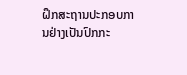ຝຶກສະຖານປະກອບການຢ່າງເປັນປົກກະ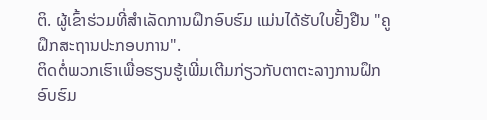ຕິ. ຜູ້ເຂົ້າຮ່ວມທີ່ສໍາເລັດການຝຶກອົບຮົມ ແມ່ນໄດ້ຮັບໃບຢັ້ງຢືນ "ຄູຝຶກສະຖານປະກອບການ".
ຕິດຕໍ່ພວກເຮົາເພື່ອຮຽນຮູ້ເພີ່ມເຕີມກ່ຽວກັບຕາຕະລາງການຝຶກອົບຮົມ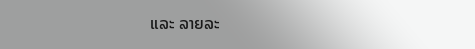ແລະ ລາຍລະ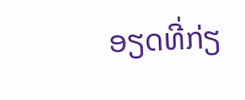ອຽດທີ່ກ່ຽ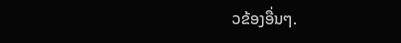ວຂ້ອງອື່ນໆ.